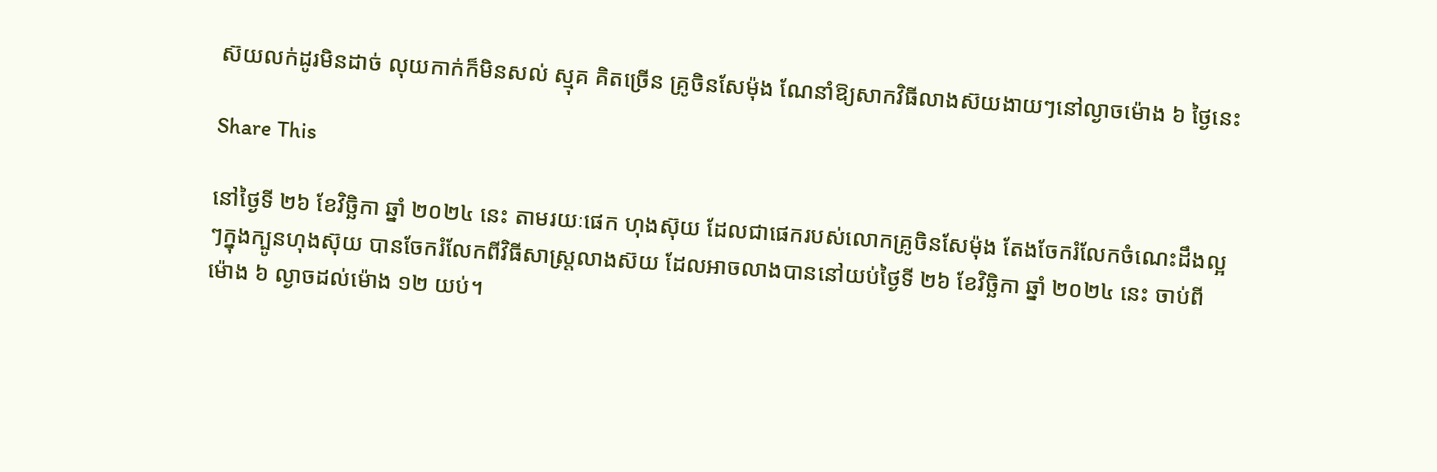ស៊យលក់ដូរមិនដាច់ លុយកាក់ក៏មិនសល់ ស្មុគ គិតច្រើន គ្រូចិនសែម៉ុង ណែនាំឱ្យសាកវិធីលាងស៊យងាយៗនៅល្ងាចម៉ោង ៦ ថ្ងៃនេះ

Share This

នៅថ្ងៃទី ២៦ ខែវិច្ឆិកា ឆ្នាំ ២០២៤ នេះ តាមរយៈផេក ហុងស៊ុយ ដែលជាផេករបស់លោកគ្រូចិនសែម៉ុង តែងចែករំលែកចំណេះដឹងល្អៗក្នុងក្បូនហុងស៊ុយ បានចែករំលែកពីវិធីសាស្ត្រលាងស៊យ ដែលអាចលាងបាននៅយប់ថ្ងៃទី ២៦ ខែវិច្ឆិកា ឆ្នាំ ២០២៤ នេះ ចាប់ពីម៉ោង ៦ ល្ងាចដល់ម៉ោង ១២ យប់។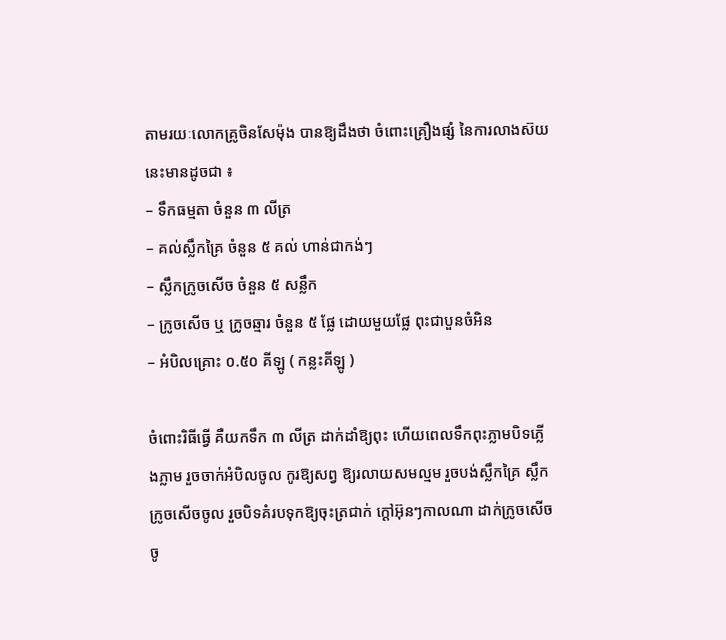តាមរយៈលោកគ្រូចិនសែម៉ុង បានឱ្យដឹងថា ចំពោះគ្រឿងផ្សំ នៃការលាងស៊យនេះមានដូចជា ៖
– ទឹកធម្មតា ចំនួន ៣ លីត្រ
– គល់ស្លឹកគ្រៃ ចំនួន ៥ គល់ ហាន់ជាកង់ៗ
– ស្លឹកក្រូចសើច ចំនួន ៥ សន្លឹក
– ក្រូចសើច ឬ ក្រូចឆ្មារ ចំនួន ៥ ផ្លែ ដោយមួយផ្លែ ពុះជាបួនចំអិន
– អំបិលគ្រោះ ០.៥០ គីឡូ ( កន្លះគីឡូ )

ចំពោះរិធីធ្វើ គឺយកទឹក ៣ លីត្រ ដាក់ដាំឱ្យពុះ ហើយពេលទឹកពុះភ្លាមបិទភ្លើងភ្លាម រួចចាក់អំបិលចូល កូរឱ្យសព្វ ឱ្យរលាយសមល្មម រួចបង់ស្លឹកគ្រៃ ស្លឹកក្រូចសើចចូល រួចបិទគំរបទុកឱ្យចុះត្រជាក់ ក្ដៅអ៊ុនៗកាលណា ដាក់ក្រូចសើចចូ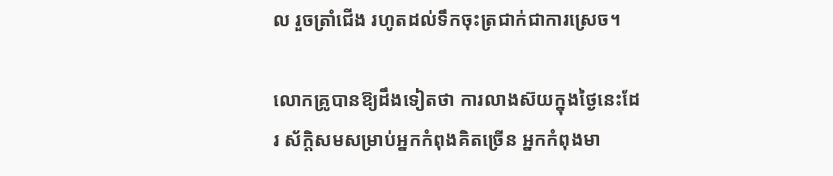ល រួចត្រាំជើង រហូតដល់ទឹកចុះត្រជាក់ជាការស្រេច។

លោកគ្រូបានឱ្យដឹងទៀតថា ការលាងស៊យក្នុងថ្ងៃនេះដែរ ស័ក្តិសមសម្រាប់អ្នកកំពុងគិតច្រើន អ្នកកំពុងមា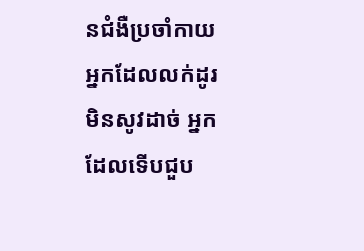នជំងឺប្រចាំកាយ អ្នកដែលលក់ដូរមិនសូវដាច់ អ្នកដែលទើបជួប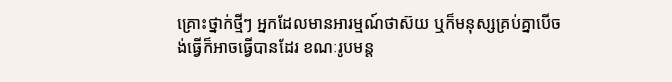គ្រោះថ្នាក់ថ្មីៗ អ្នកដែលមានអារម្មណ៍ថាស៊យ ឬក៏មនុស្សគ្រប់គ្នាបើចង់ធ្វើក៏អាចធ្វើបានដែរ ខណៈរូបមន្ត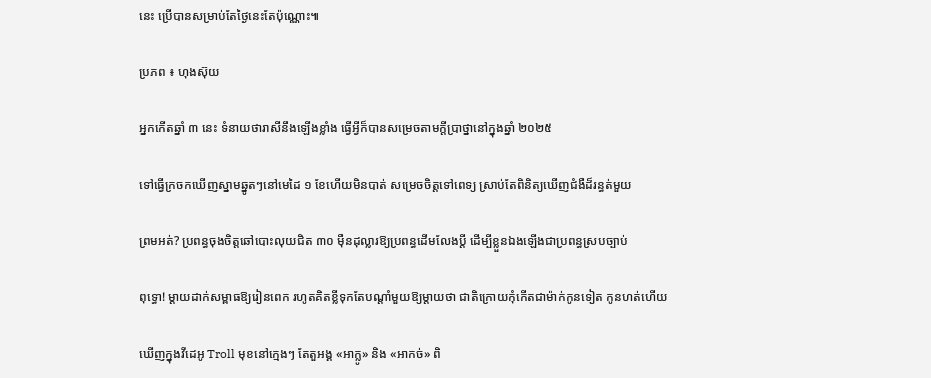នេះ ប្រើបានសម្រាប់តែថ្ងៃនេះតែប៉ុណ្ណោះ៕

ប្រភព ៖ ហុងស៊ុយ

អ្នកកើតឆ្នាំ ៣ នេះ ទំនាយថារាសីនឹងឡើងខ្លាំង ធ្វើអ្វីក៏បានសម្រេចតាមក្ដីប្រាថ្នានៅក្នុងឆ្នាំ ២០២៥

ទៅធ្វើក្រចកឃើញស្នាមឆ្នូតៗនៅមេដៃ ១ ខែហើយមិនបាត់ សម្រេចចិត្តទៅពេទ្យ ស្រាប់តែពិនិត្យឃើញជំងឺដ៏រន្ធត់មួយ

ព្រមអត់? ប្រពន្ធចុងចិត្តឆៅបោះលុយជិត ៣០ ម៉ឺនដុល្លារឱ្យប្រពន្ធដើមលែងប្តី ដើម្បីខ្លួនឯងឡើងជាប្រពន្ធស្របច្បាប់

ពុទ្ធោ! ម្ដាយដាក់សម្ពាធឱ្យរៀនពេក រហូតគិតខ្លីទុកតែបណ្ដាំមួយឱ្យម្តាយថា ជាតិក្រោយកុំកើតជាម៉ាក់កូនទៀត កូនហត់ហើយ

ឃើញក្នុងវីដេអូ Troll មុខនៅក្មេងៗ តែតួអង្គ «អាក្លូ» និង «អាកច់» ពិ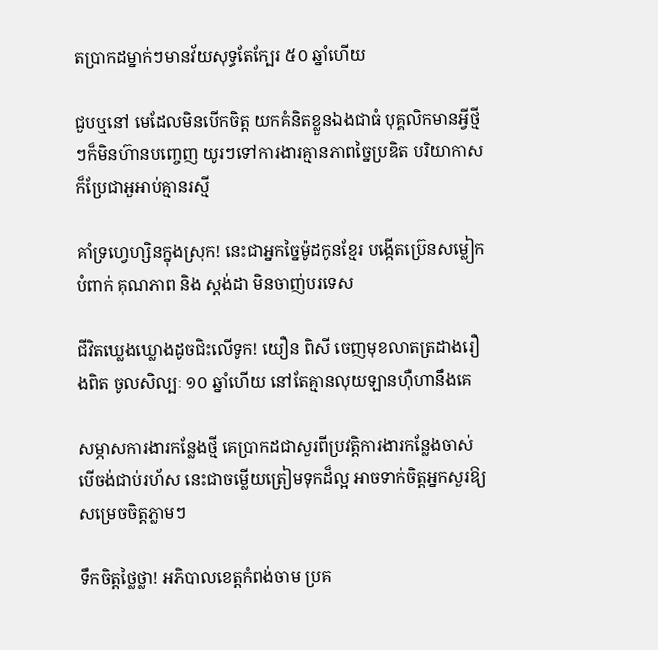តប្រាកដម្នាក់ៗមានវ័យសុទ្ធតែក្បែរ ៥០ ឆ្នាំហើយ

ជួបឬនៅ មេដែលមិនបើកចិត្ត យកគំនិតខ្លួនឯងជាធំ បុគ្គលិកមានអ្វីថ្មីៗក៏មិនហ៊ានបញ្ចេញ យូរៗទៅការងារគ្មានភាពច្នៃប្រឌិត បរិយាកាសក៏ប្រែជាអួអាប់គ្មានរស្មី

គាំទ្រហ្វេហ្សិនក្នុងស្រុក! នេះជាអ្នកច្នៃម៉ូដកូនខ្មែរ បង្កើតប្រ៊េនសម្លៀកបំពាក់ គុណភាព និង ស្តង់ដា មិនចាញ់បរទេស

ជីវិតឃ្លេងឃ្លោងដូចជិះលើទូក! យឿន ពិសី ចេញមុខលាតត្រដាងរឿងពិត ចូលសិល្បៈ ១០ ឆ្នាំហើយ នៅតែគ្មានលុយឡានហ៊ឺហានឹងគេ

សម្ភាសការងារកន្លែងថ្មី គេប្រាកដជាសួរពីប្រវត្តិការងារកន្លែងចាស់ បើចង់ជាប់រហ័ស នេះជាចម្លើយត្រៀមទុកដ៏ល្អ អាចទាក់ចិត្តអ្នកសួរឱ្យសម្រេចចិត្តភ្លាមៗ

ទឹកចិត្តថ្លៃថ្លា! អភិបាលខេត្តកំពង់ចាម ប្រគ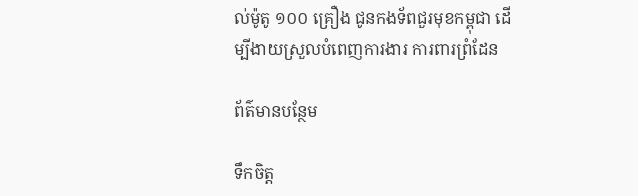ល់ម៉ូតូ ១០០ គ្រឿង ជូនកងទ័ពជួរមុខកម្ពុជា ដើម្បីងាយស្រួលបំពេញការងារ ការពារព្រំដែន

ព័ត៌មានបន្ថែម

ទឹកចិត្ត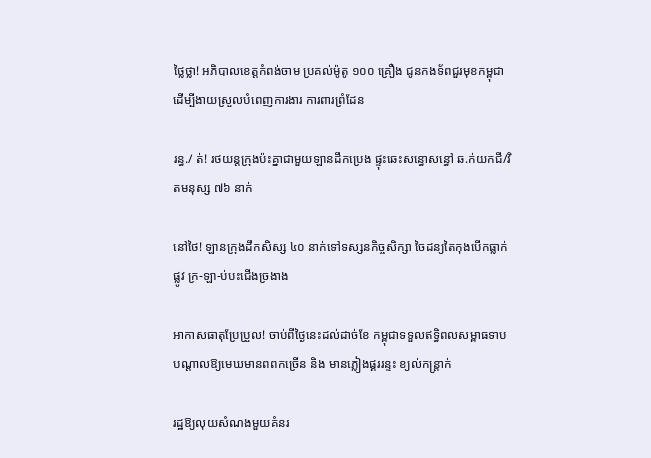ថ្លៃថ្លា! អភិបាលខេត្តកំពង់ចាម ប្រគល់ម៉ូតូ ១០០ គ្រឿង ជូនកងទ័ពជួរមុខកម្ពុជា ដើម្បីងាយស្រួលបំពេញការងារ ការពារព្រំដែន

រន្ធ./ ត់! រថយន្តក្រុងប៉ះគ្នាជាមួយឡានដឹកប្រេង ផ្ទុះឆេះសន្ធោសន្ធៅ ឆ.ក់យកជី/វិតមនុស្ស ៧៦ នាក់

នៅថៃ! ឡានក្រុងដឹកសិស្ស ៤០ នាក់ទៅទស្សនកិច្ចសិក្សា ចៃដន្យតៃកុងបើកធ្លាក់ផ្លូវ ក្រ-ឡា-ប់បះជើងច្រងាង

អាកាសធាតុប្រែប្រួល! ចាប់ពីថ្ងៃនេះដល់ដាច់ខែ កម្ពុជាទទួលឥទ្ធិពលសម្ពាធទាប បណ្ដាលឱ្យមេឃមានពពកច្រើន និង មានភ្លៀងផ្គររន្ទះ ខ្យល់កន្ត្រាក់

រដ្ឋឱ្យលុយសំណងមួយគំនរ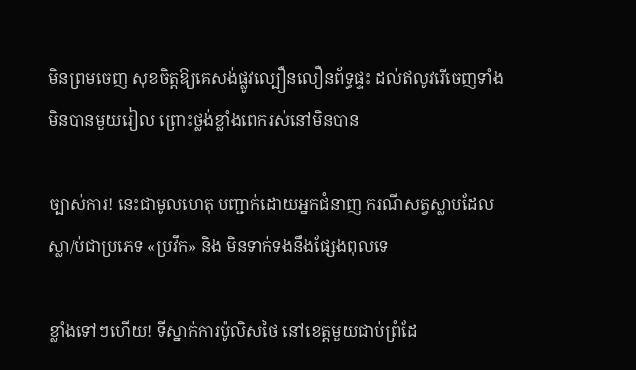មិនព្រមចេញ សុខចិត្តឱ្យគេសង់ផ្លូវល្បឿនលឿនព័ទ្ធផ្ទះ ដល់ឥលូវរើចេញទាំងមិនបានមួយរៀល ព្រោះថ្លង់ខ្លាំងពេករស់នៅមិនបាន

ច្បាស់ការ! នេះជាមូលហេតុ បញ្ជាក់ដោយអ្នកជំនាញ ករណីសត្វស្លាបដែលស្លា/ប់ជាប្រភេទ «ប្រវឹក» និង មិនទាក់ទងនឹងផ្សែងពុលទេ

ខ្លាំងទៅៗហើយ! ទីស្នាក់ការប៉ូលិសថៃ នៅខេត្តមួយជាប់ព្រំដែ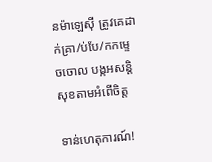នម៉ាឡេស៊ី ត្រូវគេដាក់គ្រា/ប់បែ/កកម្ទេចចោល បង្កអសន្តិសុខតាមអំពើចិត្ត

ទាន់ហេតុការណ៍!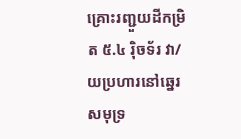គ្រោះរញ្ជួយដីកម្រិត ៥.៤ រ៉ិចទ័រ វា/យប្រហារនៅឆ្នេរសមុទ្រ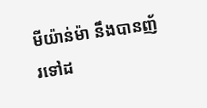មីយ៉ាន់ម៉ា នឹងបានញ័រទៅដ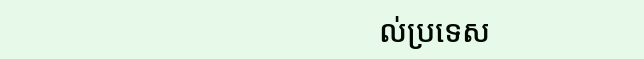ល់ប្រទេស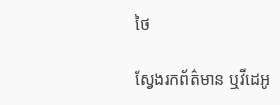ថៃ

ស្វែងរកព័ត៌មាន ឬវីដេអូ